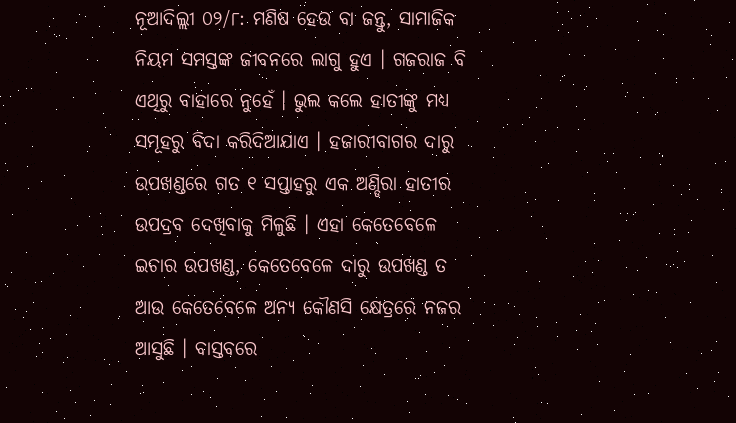ନୂଆଦିଲ୍ଲୀ ୦୨/୮: ମଣିଷ ହେଉ ବା ଜନ୍ତୁ, ସାମାଜିକ ନିୟମ ସମସ୍ତଙ୍କ ଜୀବନରେ ଲାଗୁ ହୁଏ । ଗଜରାଜ ବି ଏଥିରୁ ବାହାରେ ନୁହେଁ । ଭୁଲ କଲେ ହାତୀଙ୍କୁ ମଧ୍ୟ ସମୂହରୁ ବିଦା କରିଦିଆଯାଏ । ହଜାରୀବାଗର ଦାରୁ ଉପଖଣ୍ଡରେ ଗତ ୧ ସପ୍ତାହରୁ ଏକ ଅଣ୍ଡିରା ହାତୀର ଉପଦ୍ରବ ଦେଖିବାକୁ ମିଳୁଛି । ଏହା କେତେବେଳେ ଇଚାର ଉପଖଣ୍ଡ, କେତେବେଳେ ଦାରୁ ଉପଖଣ୍ଡ ତ ଆଉ କେତେବେଳେ ଅନ୍ୟ କୌଣସି କ୍ଷେତ୍ରରେ ନଜର ଆସୁଛି । ବାସ୍ତବରେ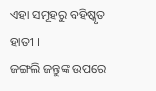ଏହା ସମୂହରୁ ବହିଷ୍କୃତ ହାତୀ ।
ଜଙ୍ଗଲି ଜନ୍ତୁଙ୍କ ଉପରେ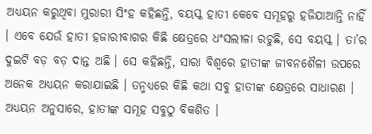ଅଧ୍ୟୟନ କରୁଥିବା ମୁରାରୀ ସିଂହ କହିଛନ୍ତି, ବୟସ୍କ ହାତୀ କେବେ ସମୂହରୁ ହଜିଯାଆନ୍ତି ନାହିଁ । ଏବେ ଯେଉଁ ହାତୀ ହଜାରୀବାଗର କିଛି କ୍ଷେତ୍ରରେ ଧଂସଲୀଳା ରଚୁଛି, ସେ ବୟସ୍କ । ତା’ର ଦୁଇଟି ବଡ଼ ବଡ଼ ଦାନ୍ତ ଅଛି । ସେ କହିଛନ୍ତି, ସାରା ବିଶ୍ୱରେ ହାତୀଙ୍କ ଜୀବନଶୈଳୀ ଉପରେ ଅନେକ ଅଧ୍ୟୟନ କରାଯାଇଛି । ତନ୍ମଧ୍ୟରେ କିଛି କଥା ସବୁ ହାତୀଙ୍କ କ୍ଷେତ୍ରରେ ସାଧାରଣ । ଅଧ୍ୟୟନ ଅନୁସାରେ, ହାତୀଙ୍କ ସମୂହ ସବୁଠୁ ବିକଶିତ ।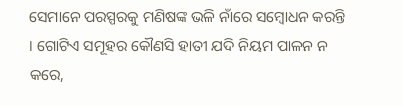ସେମାନେ ପରସ୍ପରକୁ ମଣିଷଙ୍କ ଭଳି ନାଁରେ ସମ୍ବୋଧନ କରନ୍ତି । ଗୋଟିଏ ସମୂହର କୌଣସି ହାତୀ ଯଦି ନିୟମ ପାଳନ ନ କରେ,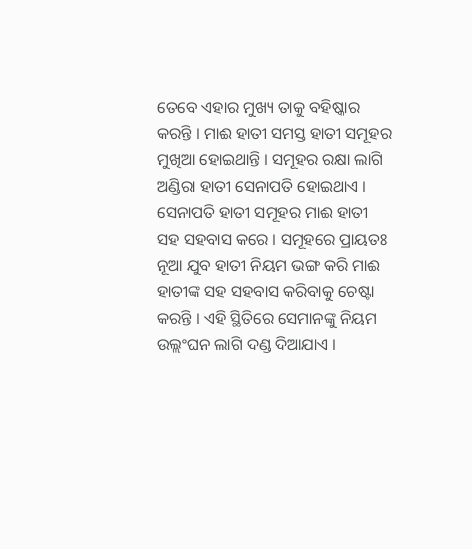ତେବେ ଏହାର ମୁଖ୍ୟ ତାକୁ ବହିଷ୍କାର କରନ୍ତି । ମାଈ ହାତୀ ସମସ୍ତ ହାତୀ ସମୂହର ମୁଖିଆ ହୋଇଥାନ୍ତି । ସମୂହର ରକ୍ଷା ଲାଗି ଅଣ୍ଡିରା ହାତୀ ସେନାପତି ହୋଇଥାଏ । ସେନାପତି ହାତୀ ସମୂହର ମାଈ ହାତୀ ସହ ସହବାସ କରେ । ସମୂହରେ ପ୍ରାୟତଃ ନୂଆ ଯୁବ ହାତୀ ନିୟମ ଭଙ୍ଗ କରି ମାଈ ହାତୀଙ୍କ ସହ ସହବାସ କରିବାକୁ ଚେଷ୍ଟା କରନ୍ତି । ଏହି ସ୍ଥିତିରେ ସେମାନଙ୍କୁ ନିୟମ ଉଲ୍ଲଂଘନ ଲାଗି ଦଣ୍ଡ ଦିଆଯାଏ ।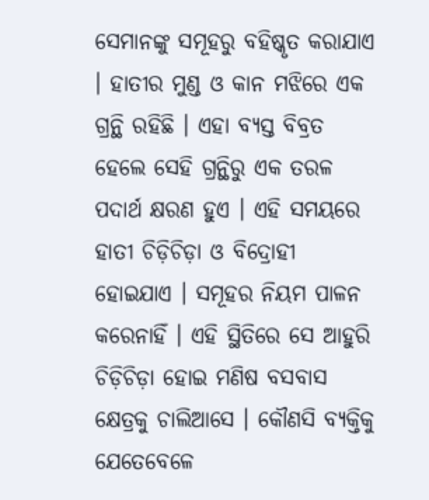ସେମାନଙ୍କୁ ସମୂହରୁ ବହିଷ୍କୃତ କରାଯାଏ । ହାତୀର ମୁଣ୍ଡ ଓ କାନ ମଝିରେ ଏକ ଗ୍ରନ୍ଥି ରହିଛି । ଏହା ବ୍ୟସ୍ତ ବିବ୍ରତ ହେଲେ ସେହି ଗ୍ରନ୍ଥିରୁ ଏକ ତରଳ ପଦାର୍ଥ କ୍ଷରଣ ହୁଏ । ଏହି ସମୟରେ ହାତୀ ଚିଡ଼ିଚିଡ଼ା ଓ ବିଦ୍ରୋହୀ ହୋଇଯାଏ । ସମୂହର ନିୟମ ପାଳନ କରେନାହିଁ । ଏହି ସ୍ଥିତିରେ ସେ ଆହୁରି ଚିଡ଼ିଚିଡ଼ା ହୋଇ ମଣିଷ ବସବାସ କ୍ଷେତ୍ରକୁ ଚାଲିଆସେ । କୌଣସି ବ୍ୟକ୍ତିକୁ ଯେତେବେଳେ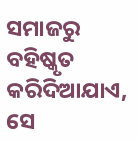ସମାଜରୁ ବହିଷ୍କୃତ କରିଦିଆଯାଏ, ସେ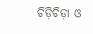ଚିଡ଼ିଚିଡ଼ା ଓ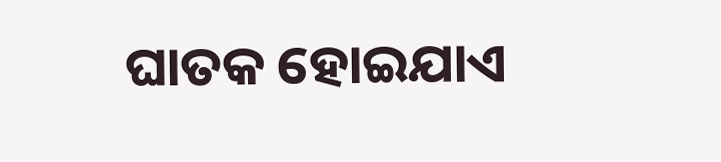ଘାତକ ହୋଇଯାଏ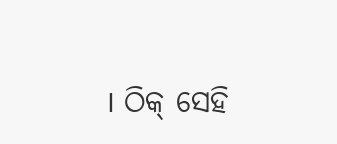। ଠିକ୍ ସେହି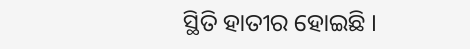ସ୍ଥିତି ହାତୀର ହୋଇଛି ।